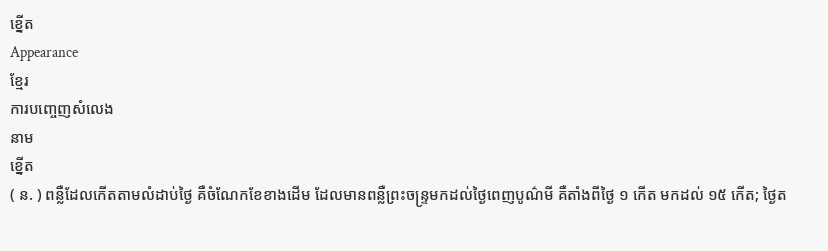ខ្នើត
Appearance
ខ្មែរ
ការបញ្ចេញសំលេង
នាម
ខ្នើត
( ន. ) ពន្លឺដែលកើតតាមលំដាប់ថ្ងៃ គឺចំណែកខែខាងដើម ដែលមានពន្លឺព្រះចន្ទ្រមកដល់ថ្ងៃពេញបូណ៌មី គឺតាំងពីថ្ងៃ ១ កើត មកដល់ ១៥ កើត; ថ្ងៃត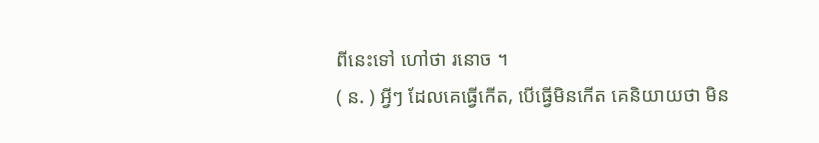ពីនេះទៅ ហៅថា រនោច ។
( ន. ) អ្វីៗ ដែលគេធ្វើកើត, បើធ្វើមិនកើត គេនិយាយថា មិន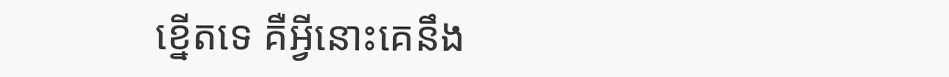ខ្នើតទេ គឺអ្វីនោះគេនឹង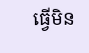ធ្វើមិន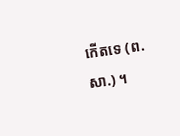កើតទេ (ព. សា.) ។